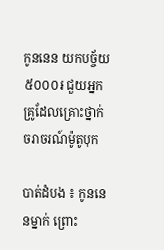កូននេន យកបច្ច័យ ៥០០០៛ ជួយអ្នកគ្រូដែលគ្រោះថ្នាក់ចរាចរណ៍ម៉ូតូបុក

បាត់ដំបង ៖ កូននេនម្នាក់ ព្រោះ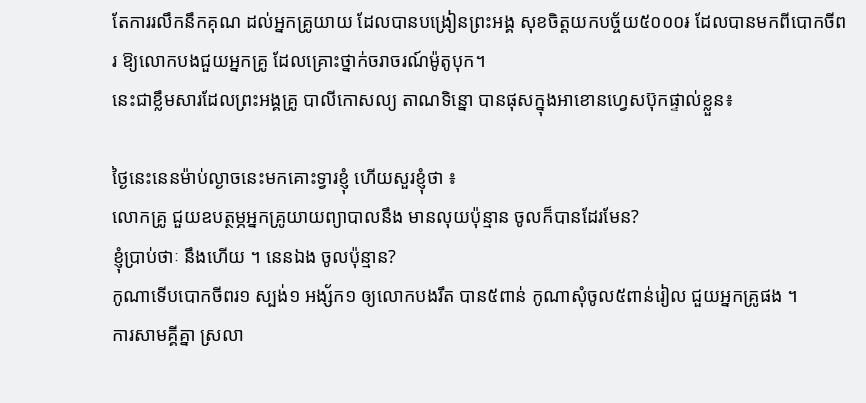តែការរលឹកនឹកគុណ ដល់អ្នកគ្រូយាយ ដែលបានបង្រៀនព្រះអង្គ សុខចិត្តយកបច្ច័យ៥០០០៛ ដែលបានមកពីបោកចីពរ ឱ្យលោកបងជួយអ្នកគ្រូ ដែលគ្រោះថ្នាក់ចរាចរណ៍ម៉ូតូបុក។
នេះជាខ្លឹមសារដែលព្រះអង្គគ្រូ បាលីកោសល្យ តាណទិន្នោ បានផុសក្នុងអាខោនហ្វេសប៊ុកផ្ទាល់ខ្លួន៖

ថ្ងៃនេះនេនម៉ាប់ល្ងាចនេះមកគោះទ្វារខ្ញុំ ហើយសួរខ្ញុំថា ៖
លោកគ្រូ ជួយឧបត្ថម្ភអ្នកគ្រូយាយព្យាបាលនឹង មានលុយប៉ុន្មាន ចូលក៏បានដែរមែន?
ខ្ញុំប្រាប់ថាៈ នឹងហើយ ។ នេនឯង ចូលប៉ុន្មាន?
កូណាទើបបោកចីពរ១ ស្បង់១ អង្ស័ក១ ឲ្យលោកបងរឹត បាន៥ពាន់ កូណាសុំចូល៥ពាន់រៀល ជួយអ្នកគ្រូផង ។
ការសាមគ្គីគ្នា ស្រលា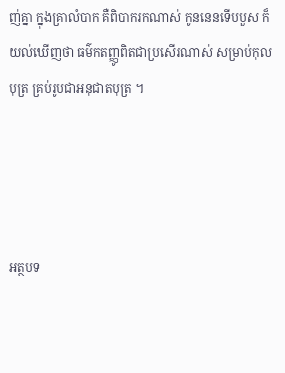ញ់គ្នា ក្នុងគ្រាលំបាក គឺពិបាករកណាស់ កូននេនទើបបួស ក៏យល់ឃើញថា ធម៌កតញ្ញូពិតជាប្រសើរណាស់ សម្រាប់កុលបុត្រ គ្រប់រូបជាអនុជាតបុត្រ ។




អត្ថបទ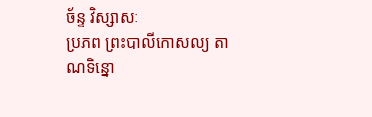ច័ន្ទ វិស្សាសៈ
ប្រភព ព្រះបាលីកោសល្យ តាណទិន្នោ